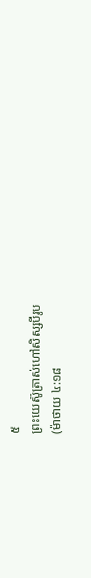៥
ព្រះយេស៊ូត្រាស់ហៅសិស្សបីរូប
(ម៉ាថាយ ៤:១៨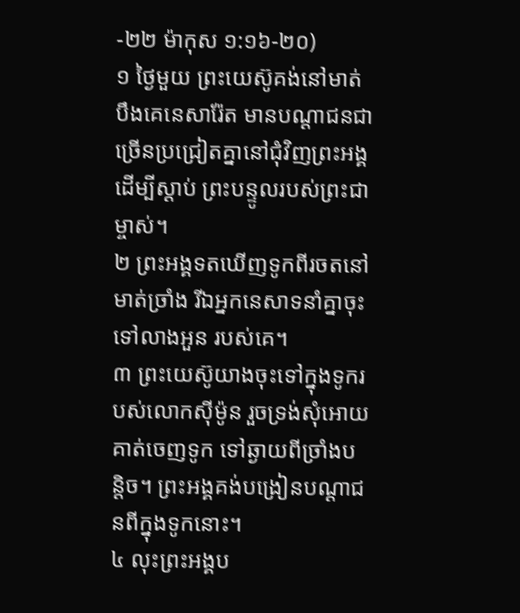-២២ ម៉ាកុស ១:១៦-២០)
១ ថ្ងៃមួយ ព្រះយេស៊ូគង់នៅមាត់បឹងគេនេសារ៉ែត មានបណ្ដាជនជាច្រើនប្រជ្រៀតគ្នានៅជុំវិញព្រះអង្គ ដើម្បីស្ដាប់ ព្រះបន្ទូលរបស់ព្រះជាម្ចាស់។
២ ព្រះអង្គទតឃើញទូកពីរចតនៅមាត់ច្រាំង រីឯអ្នកនេសាទនាំគ្នាចុះទៅលាងអួន របស់គេ។
៣ ព្រះយេស៊ូយាងចុះទៅក្នុងទូករបស់លោកស៊ីម៉ូន រួចទ្រង់សុំអោយគាត់ចេញទូក ទៅឆ្ងាយពីច្រាំងបន្តិច។ ព្រះអង្គគង់បង្រៀនបណ្ដាជនពីក្នុងទូកនោះ។
៤ លុះព្រះអង្គប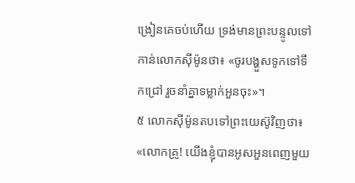ង្រៀនគេចប់ហើយ ទ្រង់មានព្រះបន្ទូលទៅកាន់លោកស៊ីម៉ូនថា៖ «ចូរបង្ហួសទូកទៅទឹកជ្រៅ រួចនាំគ្នាទម្លាក់អួនចុះ»។
៥ លោកស៊ីម៉ូនតបទៅព្រះយេស៊ូវិញថា៖ «លោកគ្រូ! យើងខ្ញុំបានអូសអួនពេញមួយ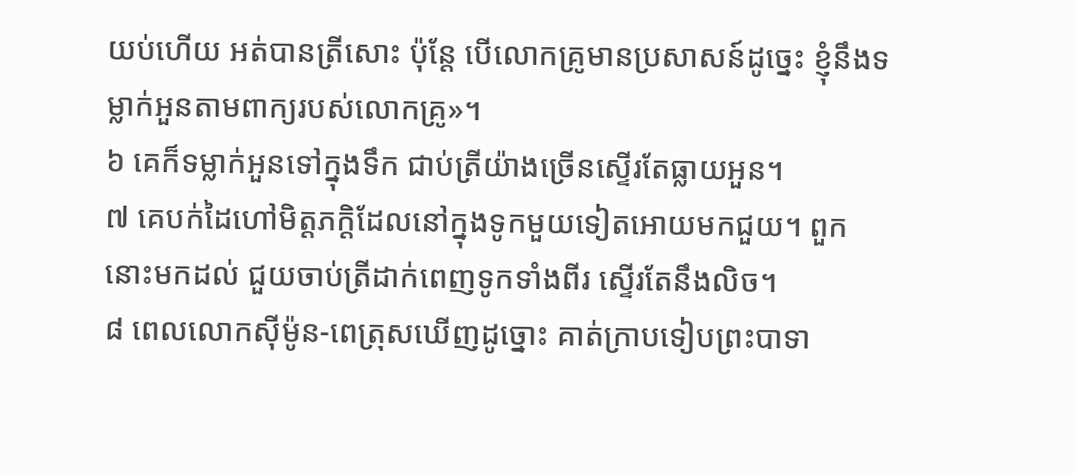យប់ហើយ អត់បានត្រីសោះ ប៉ុន្តែ បើលោកគ្រូមានប្រសាសន៍ដូច្នេះ ខ្ញុំនឹងទម្លាក់អួនតាមពាក្យរបស់លោកគ្រូ»។
៦ គេក៏ទម្លាក់អួនទៅក្នុងទឹក ជាប់ត្រីយ៉ាងច្រើនស្ទើរតែធ្លាយអួន។
៧ គេបក់ដៃហៅមិត្តភក្ដិដែលនៅក្នុងទូកមួយទៀតអោយមកជួយ។ ពួកនោះមកដល់ ជួយចាប់ត្រីដាក់ពេញទូកទាំងពីរ ស្ទើរតែនឹងលិច។
៨ ពេលលោកស៊ីម៉ូន-ពេត្រុសឃើញដូច្នោះ គាត់ក្រាបទៀបព្រះបាទា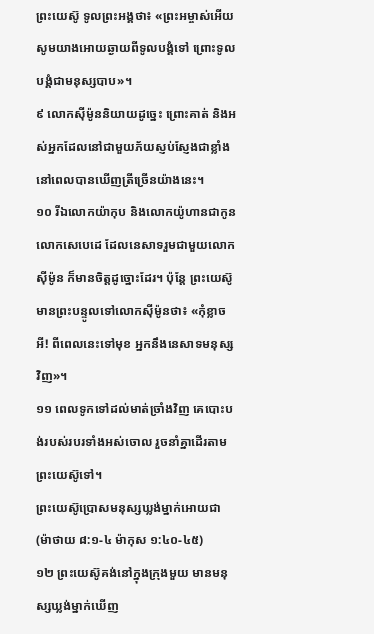ព្រះយេស៊ូ ទូលព្រះអង្គថា៖ «ព្រះអម្ចាស់អើយ សូមយាងអោយឆ្ងាយពីទូលបង្គំទៅ ព្រោះទូលបង្គំជាមនុស្សបាប»។
៩ លោកស៊ីម៉ូននិយាយដូច្នេះ ព្រោះគាត់ និងអស់អ្នកដែលនៅជាមួយភ័យស្ញប់ស្ញែងជាខ្លាំង នៅពេលបានឃើញត្រីច្រើនយ៉ាងនេះ។
១០ រីឯលោកយ៉ាកុប និងលោកយ៉ូហានជាកូនលោកសេបេដេ ដែលនេសាទរួមជាមួយលោកស៊ីម៉ូន ក៏មានចិត្តដូច្នោះដែរ។ ប៉ុន្តែ ព្រះយេស៊ូមានព្រះបន្ទូលទៅលោកស៊ីម៉ូនថា៖ «កុំខ្លាចអី! ពីពេលនេះទៅមុខ អ្នកនឹងនេសាទមនុស្សវិញ»។
១១ ពេលទូកទៅដល់មាត់ច្រាំងវិញ គេបោះបង់របស់របរទាំងអស់ចោល រួចនាំគ្នាដើរតាមព្រះយេស៊ូទៅ។
ព្រះយេស៊ូប្រោសមនុស្សឃ្លង់ម្នាក់អោយជា
(ម៉ាថាយ ៨:១-៤ ម៉ាកុស ១:៤០-៤៥)
១២ ព្រះយេស៊ូគង់នៅក្នុងក្រុងមួយ មានមនុស្សឃ្លង់ម្នាក់ឃើញ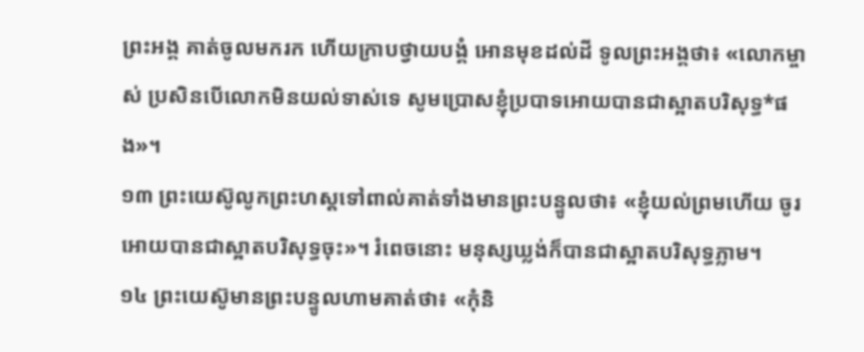ព្រះអង្គ គាត់ចូលមករក ហើយក្រាបថ្វាយបង្គំ អោនមុខដល់ដី ទូលព្រះអង្គថា៖ «លោកម្ចាស់ ប្រសិនបើលោកមិនយល់ទាស់ទេ សូមប្រោសខ្ញុំប្របាទអោយបានជាស្អាតបរិសុទ្ធ*ផង»។
១៣ ព្រះយេស៊ូលូកព្រះហស្ដទៅពាល់គាត់ទាំងមានព្រះបន្ទូលថា៖ «ខ្ញុំយល់ព្រមហើយ ចូរអោយបានជាស្អាតបរិសុទ្ធចុះ»។ រំពេចនោះ មនុស្សឃ្លង់ក៏បានជាស្អាតបរិសុទ្ធភ្លាម។
១៤ ព្រះយេស៊ូមានព្រះបន្ទូលហាមគាត់ថា៖ «កុំនិ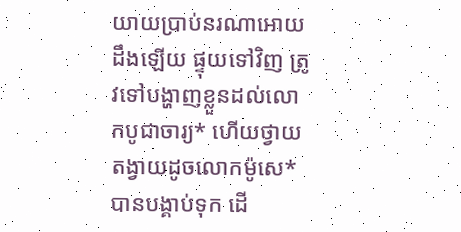យាយប្រាប់នរណាអោយដឹងឡើយ ផ្ទុយទៅវិញ ត្រូវទៅបង្ហាញខ្លួនដល់លោកបូជាចារ្យ* ហើយថ្វាយតង្វាយដូចលោកម៉ូសេ*បានបង្គាប់ទុក ដើ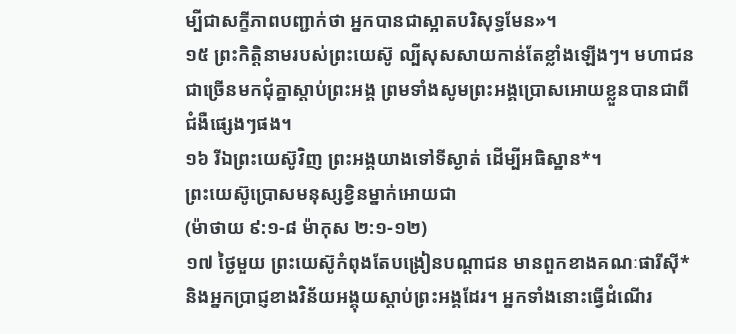ម្បីជាសក្ខីភាពបញ្ជាក់ថា អ្នកបានជាស្អាតបរិសុទ្ធមែន»។
១៥ ព្រះកិត្តិនាមរបស់ព្រះយេស៊ូ ល្បីសុសសាយកាន់តែខ្លាំងឡើងៗ។ មហាជនជាច្រើនមកជុំគ្នាស្ដាប់ព្រះអង្គ ព្រមទាំងសូមព្រះអង្គប្រោសអោយខ្លួនបានជាពីជំងឺផ្សេងៗផង។
១៦ រីឯព្រះយេស៊ូវិញ ព្រះអង្គយាងទៅទីស្ងាត់ ដើម្បីអធិស្ឋាន*។
ព្រះយេស៊ូប្រោសមនុស្សខ្វិនម្នាក់អោយជា
(ម៉ាថាយ ៩:១-៨ ម៉ាកុស ២:១-១២)
១៧ ថ្ងៃមួយ ព្រះយេស៊ូកំពុងតែបង្រៀនបណ្ដាជន មានពួកខាងគណៈផារីស៊ី* និងអ្នកប្រាជ្ញខាងវិន័យអង្គុយស្ដាប់ព្រះអង្គដែរ។ អ្នកទាំងនោះធ្វើដំណើរ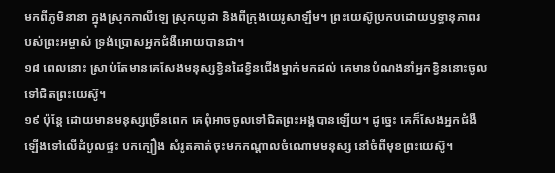មកពីភូមិនានា ក្នុងស្រុកកាលីឡេ ស្រុកយូដា និងពីក្រុងយេរូសាឡឹម។ ព្រះយេស៊ូប្រកបដោយឫទ្ធានុភាពរបស់ព្រះអម្ចាស់ ទ្រង់ប្រោសអ្នកជំងឺអោយបានជា។
១៨ ពេលនោះ ស្រាប់តែមានគេសែងមនុស្សខ្វិនដៃខ្វិនជើងម្នាក់មកដល់ គេមានបំណងនាំអ្នកខ្វិននោះចូលទៅជិតព្រះយេស៊ូ។
១៩ ប៉ុន្តែ ដោយមានមនុស្សច្រើនពេក គេពុំអាចចូលទៅជិតព្រះអង្គបានឡើយ។ ដូច្នេះ គេក៏សែងអ្នកជំងឺឡើងទៅលើដំបូលផ្ទះ បកក្បឿង សំរូតគាត់ចុះមកកណ្ដាលចំណោមមនុស្ស នៅចំពីមុខព្រះយេស៊ូ។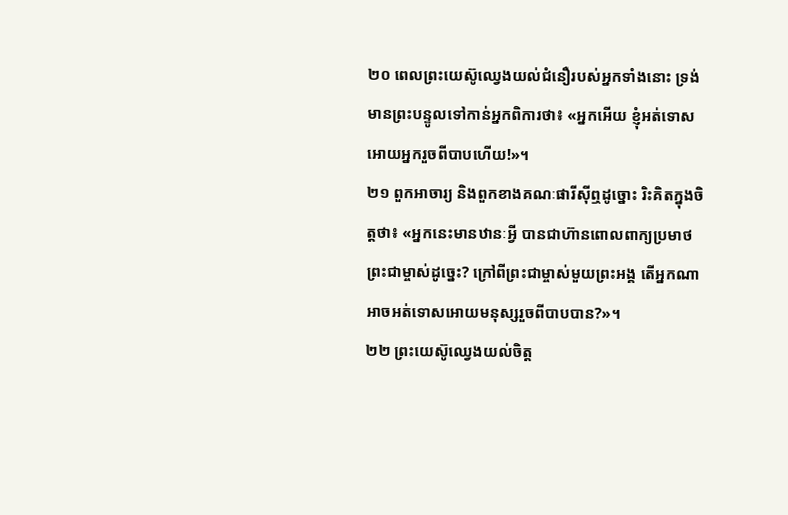២០ ពេលព្រះយេស៊ូឈ្វេងយល់ជំនឿរបស់អ្នកទាំងនោះ ទ្រង់មានព្រះបន្ទូលទៅកាន់អ្នកពិការថា៖ «អ្នកអើយ ខ្ញុំអត់ទោសអោយអ្នករួចពីបាបហើយ!»។
២១ ពួកអាចារ្យ និងពួកខាងគណៈផារីស៊ីឮដូច្នោះ រិះគិតក្នុងចិត្តថា៖ «អ្នកនេះមានឋានៈអ្វី បានជាហ៊ានពោលពាក្យប្រមាថ ព្រះជាម្ចាស់ដូច្នេះ? ក្រៅពីព្រះជាម្ចាស់មួយព្រះអង្គ តើអ្នកណាអាចអត់ទោសអោយមនុស្សរួចពីបាបបាន?»។
២២ ព្រះយេស៊ូឈ្វេងយល់ចិត្ត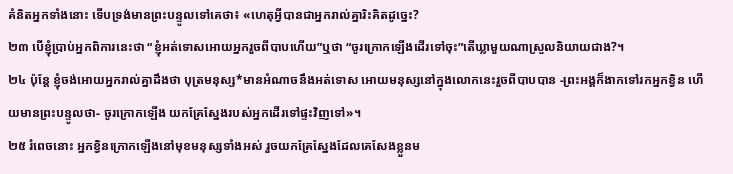គំនិតអ្នកទាំងនោះ ទើបទ្រង់មានព្រះបន្ទូលទៅគេថា៖ «ហេតុអ្វីបានជាអ្នករាល់គ្នារិះគិតដូច្នេះ?
២៣ បើខ្ញុំប្រាប់អ្នកពិការនេះថា “ខ្ញុំអត់ទោសអោយអ្នករួចពីបាបហើយ”ឬថា “ចូរក្រោកឡើងដើរទៅចុះ”តើឃ្លាមួយណាស្រួលនិយាយជាង?។
២៤ ប៉ុន្តែ ខ្ញុំចង់អោយអ្នករាល់គ្នាដឹងថា បុត្រមនុស្ស*មានអំណាចនឹងអត់ទោស អោយមនុស្សនៅក្នុងលោកនេះរួចពីបាបបាន -ព្រះអង្គក៏ងាកទៅរកអ្នកខ្វិន ហើយមានព្រះបន្ទូលថា- ចូរក្រោកឡើង យកគ្រែស្នែងរបស់អ្នកដើរទៅផ្ទះវិញទៅ»។
២៥ រំពេចនោះ អ្នកខ្វិនក្រោកឡើងនៅមុខមនុស្សទាំងអស់ រួចយកគ្រែស្នែងដែលគេសែងខ្លួនម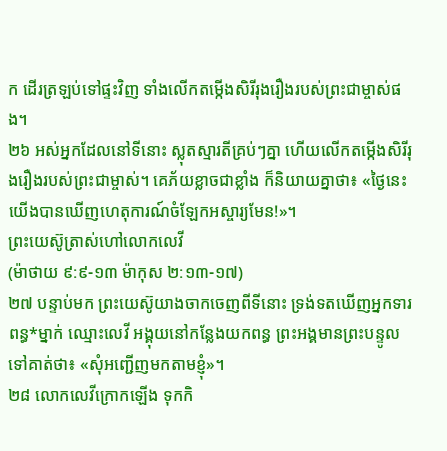ក ដើរត្រឡប់ទៅផ្ទះវិញ ទាំងលើកតម្កើងសិរីរុងរឿងរបស់ព្រះជាម្ចាស់ផង។
២៦ អស់អ្នកដែលនៅទីនោះ ស្លុតស្មារតីគ្រប់ៗគ្នា ហើយលើកតម្កើងសិរីរុងរឿងរបស់ព្រះជាម្ចាស់។ គេភ័យខ្លាចជាខ្លាំង ក៏និយាយគ្នាថា៖ «ថ្ងៃនេះ យើងបានឃើញហេតុការណ៍ចំឡែកអស្ចារ្យមែន!»។
ព្រះយេស៊ូត្រាស់ហៅលោកលេវី
(ម៉ាថាយ ៩:៩-១៣ ម៉ាកុស ២:១៣-១៧)
២៧ បន្ទាប់មក ព្រះយេស៊ូយាងចាកចេញពីទីនោះ ទ្រង់ទតឃើញអ្នកទារពន្ធ*ម្នាក់ ឈ្មោះលេវី អង្គុយនៅកន្លែងយកពន្ធ ព្រះអង្គមានព្រះបន្ទូលទៅគាត់ថា៖ «សុំអញ្ជើញមកតាមខ្ញុំ»។
២៨ លោកលេវីក្រោកឡើង ទុកកិ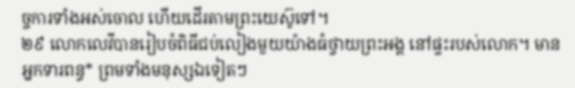ច្ចការទាំងអស់ចោល ហើយដើរតាមព្រះយេស៊ូទៅ។
២៩ លោកលេវីបានរៀបចំពិធីជប់លៀងមួយយ៉ាងធំថ្វាយព្រះអង្គ នៅផ្ទះរបស់លោក។ មានអ្នកទារពន្ធ* ព្រមទាំងមនុស្សឯទៀតៗ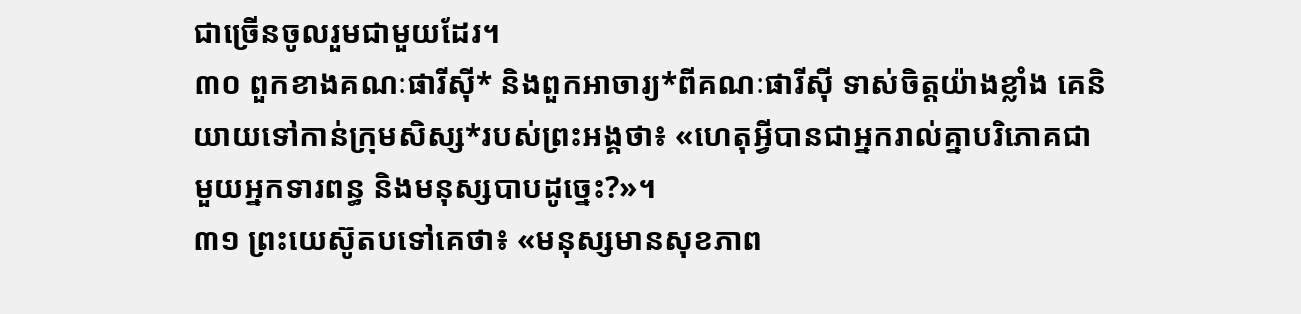ជាច្រើនចូលរួមជាមួយដែរ។
៣០ ពួកខាងគណៈផារីស៊ី* និងពួកអាចារ្យ*ពីគណៈផារីស៊ី ទាស់ចិត្តយ៉ាងខ្លាំង គេនិយាយទៅកាន់ក្រុមសិស្ស*របស់ព្រះអង្គថា៖ «ហេតុអ្វីបានជាអ្នករាល់គ្នាបរិភោគជាមួយអ្នកទារពន្ធ និងមនុស្សបាបដូច្នេះ?»។
៣១ ព្រះយេស៊ូតបទៅគេថា៖ «មនុស្សមានសុខភាព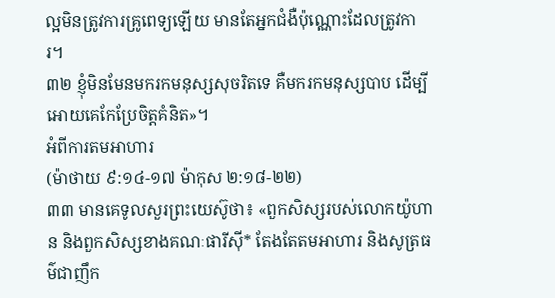ល្អមិនត្រូវការគ្រូពេទ្យឡើយ មានតែអ្នកជំងឺប៉ុណ្ណោះដែលត្រូវការ។
៣២ ខ្ញុំមិនមែនមករកមនុស្សសុចរិតទេ គឺមករកមនុស្សបាប ដើម្បីអោយគេកែប្រែចិត្តគំនិត»។
អំពីការតមអាហារ
(ម៉ាថាយ ៩:១៤-១៧ ម៉ាកុស ២:១៨-២២)
៣៣ មានគេទូលសួរព្រះយេស៊ូថា៖ «ពួកសិស្សរបស់លោកយ៉ូហាន និងពួកសិស្សខាងគណៈផារីស៊ី* តែងតែតមអាហារ និងសូត្រធម៌ជាញឹក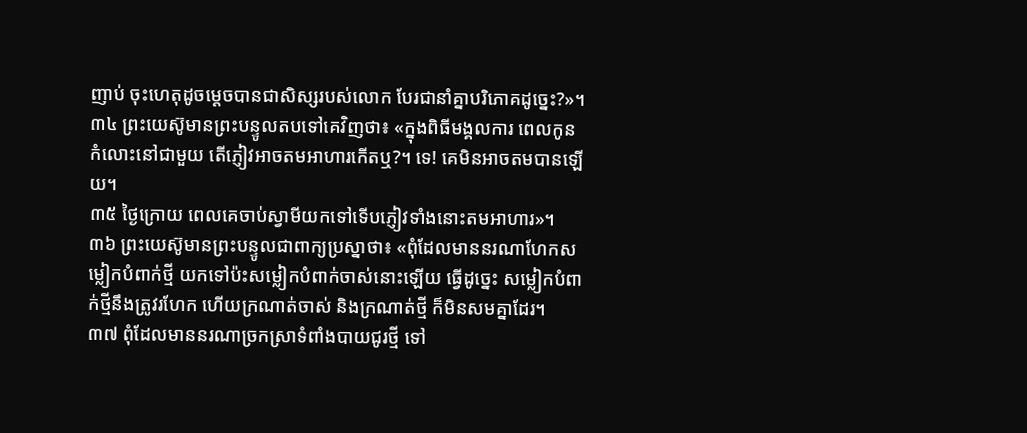ញាប់ ចុះហេតុដូចម្ដេចបានជាសិស្សរបស់លោក បែរជានាំគ្នាបរិភោគដូច្នេះ?»។
៣៤ ព្រះយេស៊ូមានព្រះបន្ទូលតបទៅគេវិញថា៖ «ក្នុងពិធីមង្គលការ ពេលកូនកំលោះនៅជាមួយ តើភ្ញៀវអាចតមអាហារកើតឬ?។ ទេ! គេមិនអាចតមបានឡើយ។
៣៥ ថ្ងៃក្រោយ ពេលគេចាប់ស្វាមីយកទៅទើបភ្ញៀវទាំងនោះតមអាហារ»។
៣៦ ព្រះយេស៊ូមានព្រះបន្ទូលជាពាក្យប្រស្នាថា៖ «ពុំដែលមាននរណាហែកសម្លៀកបំពាក់ថ្មី យកទៅប៉ះសម្លៀកបំពាក់ចាស់នោះឡើយ ធ្វើដូច្នេះ សម្លៀកបំពាក់ថ្មីនឹងត្រូវរហែក ហើយក្រណាត់ចាស់ និងក្រណាត់ថ្មី ក៏មិនសមគ្នាដែរ។
៣៧ ពុំដែលមាននរណាច្រកស្រាទំពាំងបាយជូរថ្មី ទៅ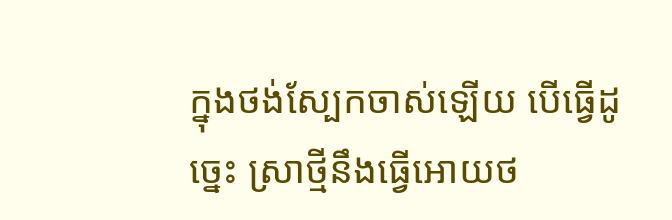ក្នុងថង់ស្បែកចាស់ឡើយ បើធ្វើដូច្នេះ ស្រាថ្មីនឹងធ្វើអោយថ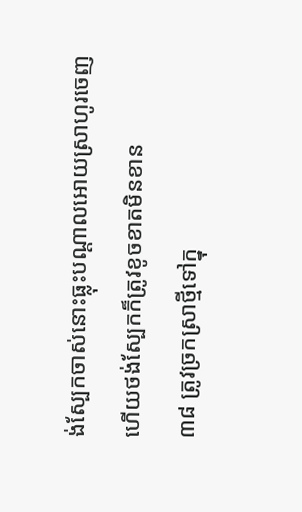ង់ស្បែកចាស់នោះធ្លុះបណ្ដាលអោយស្រាហូរចេញ ហើយថង់ស្បែកក៏ត្រូវខូចខាតមិនខាន
៣៨ ត្រូវច្រកស្រាថ្មីទៅក្នុ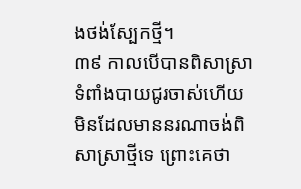ងថង់ស្បែកថ្មី។
៣៩ កាលបើបានពិសាស្រាទំពាំងបាយជូរចាស់ហើយ មិនដែលមាននរណាចង់ពិសាស្រាថ្មីទេ ព្រោះគេថា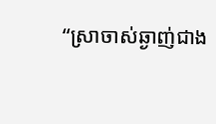“ស្រាចាស់ឆ្ងាញ់ជាង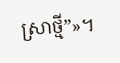ស្រាថ្មី”»។